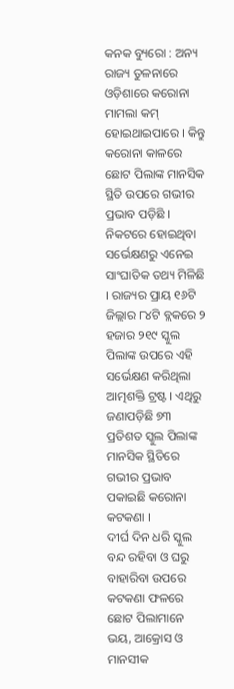କନକ ବ୍ୟୁରୋ : ଅନ୍ୟ ରାଜ୍ୟ ତୁଳନାରେ ଓଡ଼ିଶାରେ କରୋନା ମାମଲା କମ୍ ହୋଇଥାଇପାରେ । କିନ୍ତୁ କରୋନା କାଳରେ ଛୋଟ ପିଲାଙ୍କ ମାନସିକ ସ୍ଥିତି ଉପରେ ଗଭୀର ପ୍ରଭାବ ପଡ଼ିଛି । ନିକଟରେ ହୋଇଥିବା ସର୍ଭେକ୍ଷଣରୁ ଏନେଇ ସାଂଘାତିକ ତଥ୍ୟ ମିଳିଛି । ରାଜ୍ୟର ପ୍ରାୟ ୧୬ଟି ଜିଲ୍ଲାର ୮୪ଟି ବ୍ଲକରେ ୨ ହଜାର ୨୧୯ ସ୍କୁଲ ପିଲାଙ୍କ ଉପରେ ଏହି ସର୍ଭେକ୍ଷଣ କରିଥିଲା ଆତ୍ମଶକ୍ତି ଟ୍ରଷ୍ଟ । ଏଥିରୁ ଜଣାପଡ଼ିଛି ୭୩ ପ୍ରତିଶତ ସ୍କୁଲ ପିଲାଙ୍କ ମାନସିକ ସ୍ଥିତିରେ ଗଭୀର ପ୍ରଭାବ ପକାଇଛି କରୋନା କଟକଣା ।
ଦୀର୍ଘ ଦିନ ଧରି ସ୍କୁଲ ବନ୍ଦ ରହିବା ଓ ଘରୁ ବାହାରିବା ଉପରେ କଟକଣା ଫଳରେ ଛୋଟ ପିଲାମାନେ ଭୟ, ଆକ୍ରୋସ ଓ ମାନସୀକ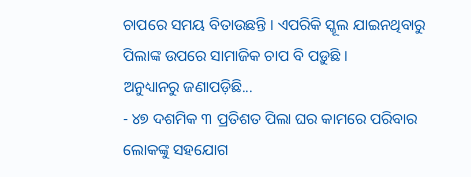ଚାପରେ ସମୟ ବିତାଉଛନ୍ତି । ଏପରିକି ସ୍କୂଲ ଯାଇନଥିବାରୁ ପିଲାଙ୍କ ଉପରେ ସାମାଜିକ ଚାପ ବି ପଡ଼ୁଛି ।
ଅନୁଧ୍ୟାନରୁ ଜଣାପଡ଼ିଛି...
- ୪୭ ଦଶମିକ ୩ ପ୍ରତିଶତ ପିଲା ଘର କାମରେ ପରିବାର ଲୋକଙ୍କୁ ସହଯୋଗ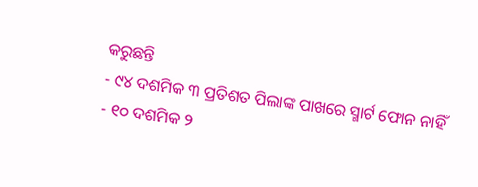କରୁଛନ୍ତି
- ୯୪ ଦଶମିକ ୩ ପ୍ରତିଶତ ପିଲାଙ୍କ ପାଖରେ ସ୍ମାର୍ଟ ଫୋନ ନାହିଁ
- ୧୦ ଦଶମିକ ୨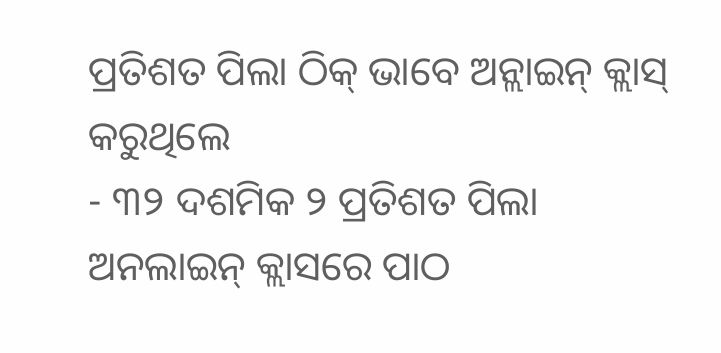ପ୍ରତିଶତ ପିଲା ଠିକ୍ ଭାବେ ଅନ୍ଲାଇନ୍ କ୍ଲାସ୍ କରୁଥିଲେ
- ୩୨ ଦଶମିକ ୨ ପ୍ରତିଶତ ପିଲା ଅନଲାଇନ୍ କ୍ଲାସରେ ପାଠ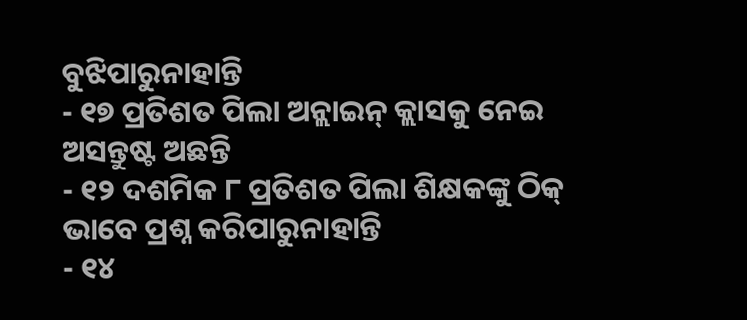ବୁଝିପାରୁନାହାନ୍ତି
- ୧୭ ପ୍ରତିଶତ ପିଲା ଅନ୍ଲାଇନ୍ କ୍ଲାସକୁ ନେଇ ଅସନ୍ତୁଷ୍ଟ ଅଛନ୍ତି
- ୧୨ ଦଶମିକ ୮ ପ୍ରତିଶତ ପିଲା ଶିକ୍ଷକଙ୍କୁ ଠିକ୍ ଭାବେ ପ୍ରଶ୍ନ କରିପାରୁନାହାନ୍ତି
- ୧୪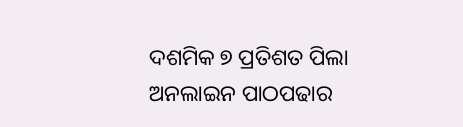ଦଶମିକ ୭ ପ୍ରତିଶତ ପିଲା ଅନଲାଇନ ପାଠପଢାର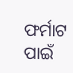ଫର୍ମାଟ ପାଇଁ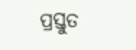ପ୍ରସ୍ତୁତ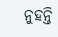ନୁହନ୍ତି